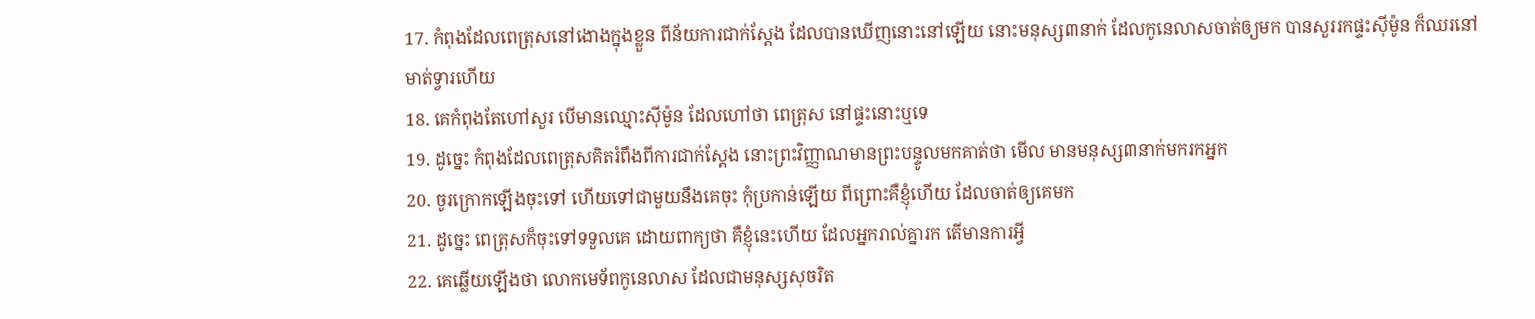17. កំពុងដែលពេត្រុសនៅងោងក្នុងខ្លួន ពីន័យការជាក់ស្តែង ដែលបានឃើញនោះនៅឡើយ នោះមនុស្ស៣នាក់ ដែលកូនេលាសចាត់ឲ្យមក បានសួររកផ្ទះស៊ីម៉ូន ក៏ឈរនៅមាត់ទ្វារហើយ
18. គេកំពុងតែហៅសួរ បើមានឈ្មោះស៊ីម៉ូន ដែលហៅថា ពេត្រុស នៅផ្ទះនោះឬទេ
19. ដូច្នេះ កំពុងដែលពេត្រុសគិតរំពឹងពីការជាក់ស្តែង នោះព្រះវិញ្ញាណមានព្រះបន្ទូលមកគាត់ថា មើល មានមនុស្ស៣នាក់មករកអ្នក
20. ចូរក្រោកឡើងចុះទៅ ហើយទៅជាមួយនឹងគេចុះ កុំប្រកាន់ឡើយ ពីព្រោះគឺខ្ញុំហើយ ដែលចាត់ឲ្យគេមក
21. ដូច្នេះ ពេត្រុសក៏ចុះទៅទទួលគេ ដោយពាក្យថា គឺខ្ញុំនេះហើយ ដែលអ្នករាល់គ្នារក តើមានការអ្វី
22. គេឆ្លើយឡើងថា លោកមេទ័ពកូនេលាស ដែលជាមនុស្សសុចរិត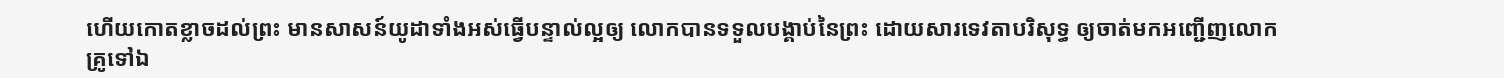ហើយកោតខ្លាចដល់ព្រះ មានសាសន៍យូដាទាំងអស់ធ្វើបន្ទាល់ល្អឲ្យ លោកបានទទួលបង្គាប់នៃព្រះ ដោយសារទេវតាបរិសុទ្ធ ឲ្យចាត់មកអញ្ជើញលោកគ្រូទៅឯ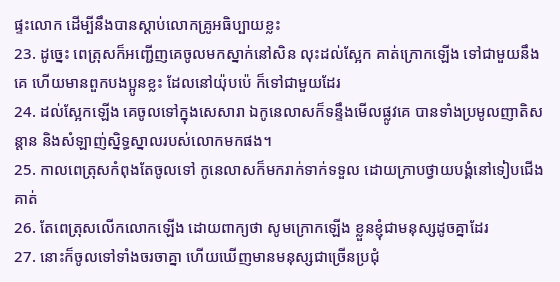ផ្ទះលោក ដើម្បីនឹងបានស្តាប់លោកគ្រូអធិប្បាយខ្លះ
23. ដូច្នេះ ពេត្រុសក៏អញ្ជើញគេចូលមកស្នាក់នៅសិន លុះដល់ស្អែក គាត់ក្រោកឡើង ទៅជាមួយនឹងគេ ហើយមានពួកបងប្អូនខ្លះ ដែលនៅយ៉ុបប៉េ ក៏ទៅជាមួយដែរ
24. ដល់ស្អែកឡើង គេចូលទៅក្នុងសេសារា ឯកូនេលាសក៏ទន្ទឹងមើលផ្លូវគេ បានទាំងប្រមូលញាតិសន្តាន និងសំឡាញ់ស្និទ្ធស្នាលរបស់លោកមកផង។
25. កាលពេត្រុសកំពុងតែចូលទៅ កូនេលាសក៏មករាក់ទាក់ទទួល ដោយក្រាបថ្វាយបង្គំនៅទៀបជើងគាត់
26. តែពេត្រុសលើកលោកឡើង ដោយពាក្យថា សូមក្រោកឡើង ខ្លួនខ្ញុំជាមនុស្សដូចគ្នាដែរ
27. នោះក៏ចូលទៅទាំងចរចាគ្នា ហើយឃើញមានមនុស្សជាច្រើនប្រជុំ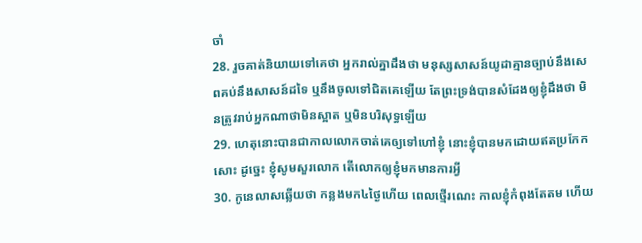ចាំ
28. រួចគាត់និយាយទៅគេថា អ្នករាល់គ្នាដឹងថា មនុស្សសាសន៍យូដាគ្មានច្បាប់នឹងសេពគប់នឹងសាសន៍ដទៃ ឬនឹងចូលទៅជិតគេឡើយ តែព្រះទ្រង់បានសំដែងឲ្យខ្ញុំដឹងថា មិនត្រូវរាប់អ្នកណាថាមិនស្អាត ឬមិនបរិសុទ្ធឡើយ
29. ហេតុនោះបានជាកាលលោកចាត់គេឲ្យទៅហៅខ្ញុំ នោះខ្ញុំបានមកដោយឥតប្រកែកសោះ ដូច្នេះ ខ្ញុំសូមសួរលោក តើលោកឲ្យខ្ញុំមកមានការអ្វី
30. កូនេលាសឆ្លើយថា កន្លងមក៤ថ្ងៃហើយ ពេលថ្មើរណេះ កាលខ្ញុំកំពុងតែតម ហើយ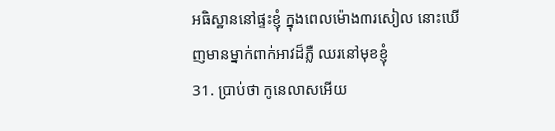អធិស្ឋាននៅផ្ទះខ្ញុំ ក្នុងពេលម៉ោង៣រសៀល នោះឃើញមានម្នាក់ពាក់អាវដ៏ភ្លឺ ឈរនៅមុខខ្ញុំ
31. ប្រាប់ថា កូនេលាសអើយ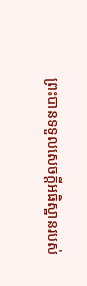ព្រះបានទទួលសេចក្ដីអធិស្ឋានរបស់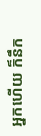អ្នកហើយ ក៏នឹក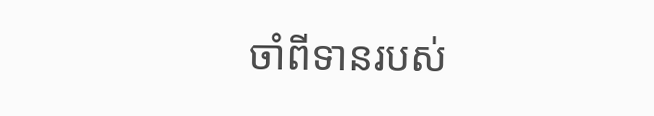ចាំពីទានរបស់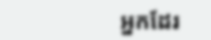អ្នកដែរ